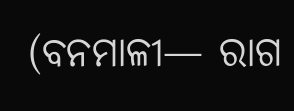(ବନମାଳୀ— ରାଗ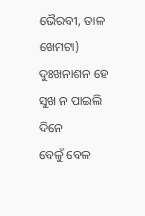ଭୈରବୀ, ତାଳ ଖେମଟା)
ଦୁଃଖନାଶନ ହେ ସୁଖ ନ ପାଇଲି ଦିନେ
ବେଳୁଁ ବେଳ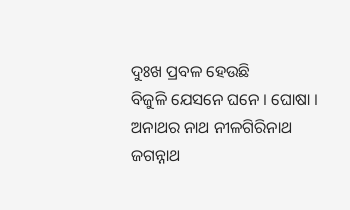ଦୁଃଖ ପ୍ରବଳ ହେଉଛି
ବିଜୁଳି ଯେସନେ ଘନେ । ଘୋଷା ।
ଅନାଥର ନାଥ ନୀଳଗିରିନାଥ
ଜଗନ୍ନାଥ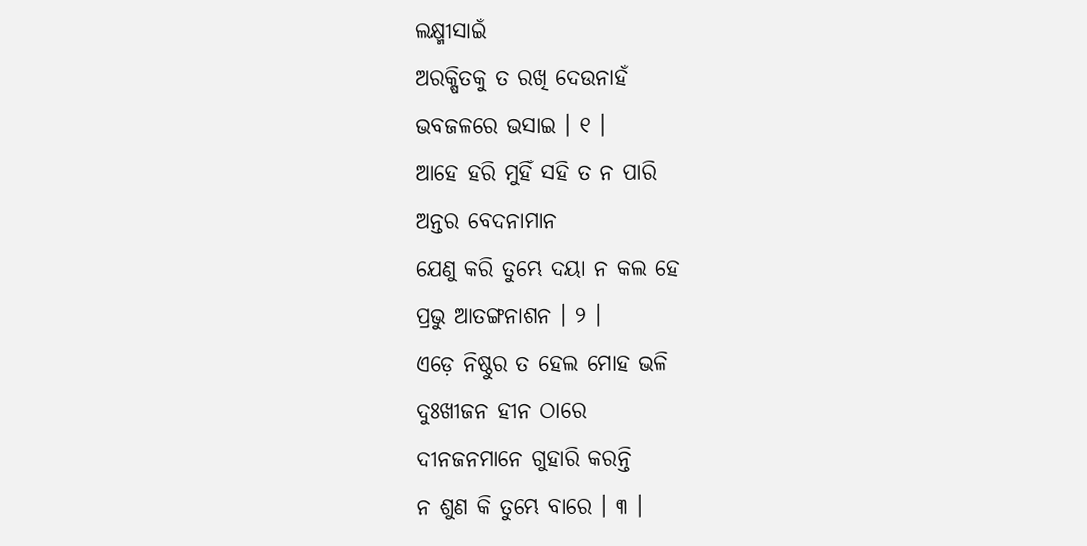ଲକ୍ଷ୍ମୀସାଇଁ
ଅରକ୍ଷିତକୁ ତ ରଖି ଦେଉନାହଁ
ଭବଜଳରେ ଭସାଇ । ୧ ।
ଆହେ ହରି ମୁହିଁ ସହି ତ ନ ପାରି
ଅନ୍ତର ବେଦନାମାନ
ଯେଣୁ କରି ତୁମ୍ଭେ ଦୟା ନ କଲ ହେ
ପ୍ରଭୁ ଆତଙ୍ଗନାଶନ । ୨ ।
ଏଡ଼େ ନିଷ୍ଠୁର ତ ହେଲ ମୋହ ଭଳି
ଦୁଃଖୀଜନ ହୀନ ଠାରେ
ଦୀନଜନମାନେ ଗୁହାରି କରନ୍ତି
ନ ଶୁଣ କି ତୁମ୍ଭେ ବାରେ । ୩ ।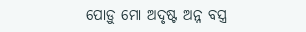ପୋଡ଼ୁ ମୋ ଅଦୃଷ୍ଟ ଅନ୍ନ ବସ୍ତ୍ର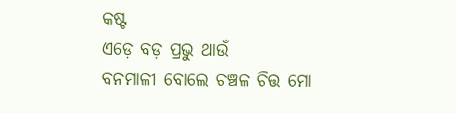କଷ୍ଟ
ଏଡ଼େ ବଡ଼ ପ୍ରଭୁ ଥାଉଁ
ବନମାଳୀ ବୋଲେ ଚଞ୍ଚଳ ଚିତ୍ତ ମୋ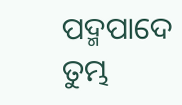ପଦ୍ମପାଦେ ତୁମ୍ଭ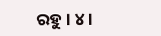ରହୁ । ୪ ।